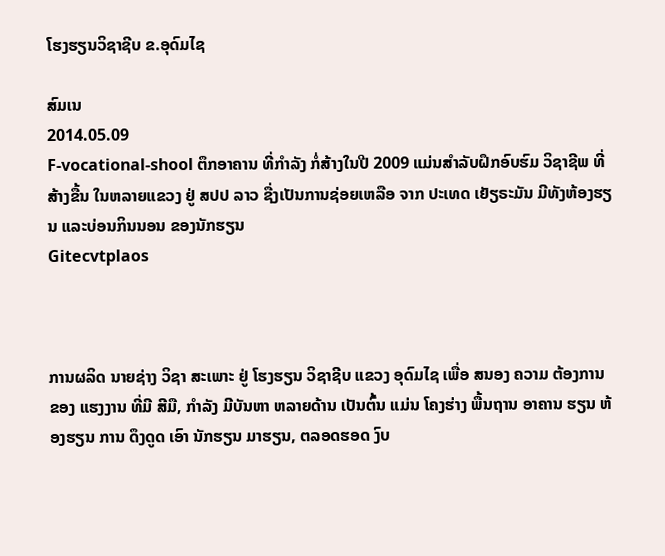ໂຮງຮຽນວິຊາຊີບ ຂ.ອຸດົມໄຊ

ສົມເນ
2014.05.09
F-vocational-shool ຕຶກອາຄານ ທີ່ກໍາລັງ ກໍ່ສ້າງໃນປີ 2009 ແມ່ນສໍາລັບຝຶກອົບຮົມ ວິຊາຊີພ ທີ່ສ້າງຂື້ນ ໃນຫລາຍແຂວງ ຢູ່ ສປປ ລາວ ຊື່ງເປັນການຊ່ອຍເຫລືອ ຈາກ ປະເທດ ເຍັຽຣະມັນ ມີທັງຫ້ອງຮຽນ ແລະບ່ອນກິນນອນ ຂອງນັກຮຽນ
Gitecvtplaos



ການຜລິດ ນາຍຊ່າງ ວິຊາ ສະເພາະ ຢູ່ ໂຮງຮຽນ ວິຊາຊີບ ແຂວງ ອຸດົມໄຊ ເພື່ອ ສນອງ ຄວາມ ຕ້ອງການ ຂອງ ແຮງງານ ທີ່ມີ ສີມື, ກໍາລັງ ມີບັນຫາ ຫລາຍດ້ານ ເປັນຕົ້ນ ແມ່ນ ໂຄງຮ່າງ ພື້ນຖານ ອາຄານ ຮຽນ ຫ້ອງຮຽນ ການ ດຶງດູດ ເອົາ ນັກຮຽນ ມາຮຽນ, ຕລອດຮອດ ງົບ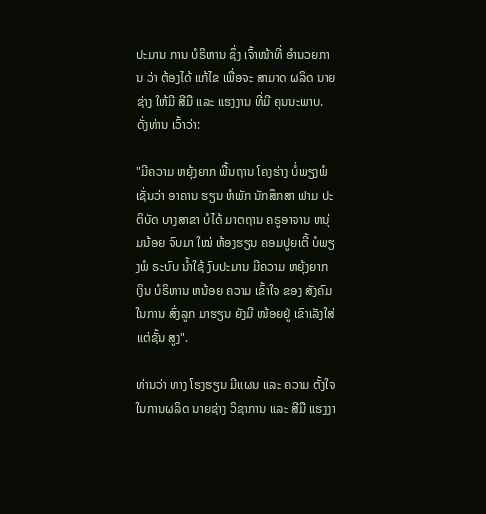ປະມານ ການ ບໍຣິຫານ ຊຶ່ງ ເຈົ້າໜ້າທີ່ ອໍານວຍການ ວ່າ ຕ້ອງໄດ້ ແກ້ໄຂ ເພື່ອຈະ ສາມາດ ຜລິດ ນາຍຊ່າງ ໃຫ້ມີ ສີມື ແລະ ແຮງງານ ທີ່ມີ ຄຸນນະພາບ. ດັ່ງທ່ານ ເວົ້າວ່າ:

"ມີຄວາມ ຫຍຸ້ງຍາກ ພື້ນຖານ ໂຄງຮ່າງ ບໍ່ພຽງພໍ ເຊັ່ນວ່າ ອາຄານ ຮຽນ ຫໍພັກ ນັກສຶກສາ ຟາມ ປະຕິບັດ ບາງສາຂາ ບໍໄດ້ ມາຕຖານ ຄຣູອາຈານ ຫນຸ່ມນ້ອຍ ຈົບມາ ໃໝ່ ຫ້ອງຮຽນ ຄອມປູຍເຕີ້ ບໍພຽງພໍ ຣະບົບ ນໍ້າໃຊ້ ງົບປະມານ ມີຄວາມ ຫຍຸ້ງຍາກ ເງິນ ບໍຣິຫານ ຫນ້ອຍ ຄວາມ ເຂົ້າໃຈ ຂອງ ສັງຄົມ ໃນການ ສົ່ງລູກ ມາຮຽນ ຍັງມີ ໜ້ອຍຢູ່ ເຂົາເລັງໃສ່ ແຕ່ຊັ້ນ ສູງ".

ທ່ານວ່າ ທາງ ໂຮງຮຽນ ມີແຜນ ແລະ ຄວາມ ຕັ້ງໃຈ ໃນການຜລິດ ນາຍຊ່າງ ວິຊາການ ແລະ ສີມື ແຮງງາ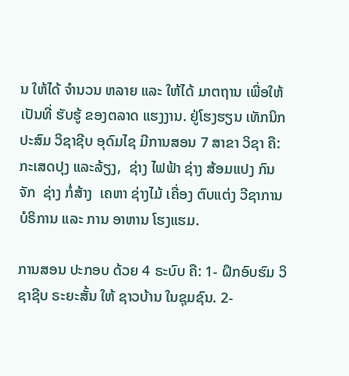ນ ໃຫ້ໄດ້ ຈໍານວນ ຫລາຍ ແລະ ໃຫ້ໄດ້ ມາຕຖານ ເພື່ອໃຫ້ ເປັນທີ່ ຮັບຮູ້ ຂອງຕລາດ ແຮງງານ. ຢູ່ໂຮງຮຽນ ເທັກນິກ ປະສົມ ວິຊາຊີບ ອຸດົມໄຊ ມີການສອນ 7 ສາຂາ ວິຊາ ຄື: ກະເສດປຸງ ແລະລ້ຽງ,  ຊ່າງ ໄຟຟ້າ ຊ່າງ ສ້ອມແປງ ກົນຈັກ  ຊ່າງ ກໍ່ສ້າງ  ເຄຫາ ຊ່າງໄມ້ ເຄື່ອງ ຕົບແຕ່ງ ວີຊາການ ບໍຣິການ ແລະ ການ ອາຫານ ໂຮງແຮມ.

ການສອນ ປະກອບ ດ້ວຍ 4 ຣະບົບ ຄື: 1- ຝຶກອົບຮົມ ວິຊາຊີບ ຣະຍະສັ້ນ ໃຫ້ ຊາວບ້ານ ໃນຊຸມຊົນ. 2-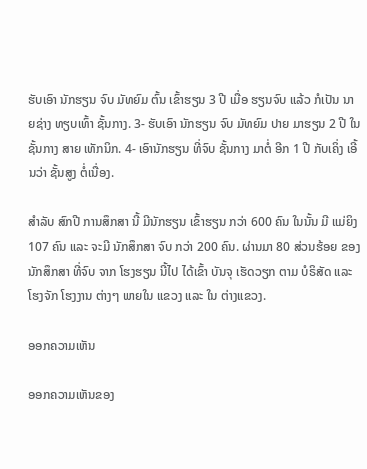ຮັບເອົາ ນັກຮຽນ ຈົບ ມັທຍົມ ຕົ້ນ ເຂົ້າຮຽນ 3 ປີ ເມື່ອ ຮຽນຈົບ ແລ້ວ ກໍເປັນ ນາຍຊ່າງ ທຽບເທົ້າ ຊັ້ນກາງ. 3- ຮັບເອົາ ນັກຮຽນ ຈົບ ມັທຍົມ ປາຍ ມາຮຽນ 2 ປີ ໃນ ຊັ້ນກາງ ສາຍ ເທັກນິກ. 4- ເອົານັກຮຽນ ທີ່ຈົບ ຊັ້ນກາງ ມາຕໍ່ ອີກ 1 ປີ ກັບເຄິ່ງ ເອີ້ນວ່າ ຊັ້ນສູງ ຕໍ່ເນື່ອງ.

ສໍາລັບ ສົກປີ ການສຶກສາ ນີ້ ມີນັກຮຽນ ເຂົ້າຮຽນ ກວ່າ 600 ຄົນ ໃນນັ້ນ ມີ ແມ່ຍິງ 107 ຄົນ ແລະ ຈະມີ ນັກສຶກສາ ຈົບ ກວ່າ 200 ຄົນ. ຜ່ານມາ 80 ສ່ວນຮ້ອຍ ຂອງ ນັກສຶກສາ ທີ່ຈົບ ຈາກ ໂຮງຮຽນ ນີ້ໄປ ໄດ້ເຂົ້າ ບັນຈຸ ເຮັດວຽກ ຕາມ ບໍຣິສັດ ແລະ ໂຮງຈັກ ໂຮງງານ ຕ່າງໆ ພາຍໃນ ແຂວງ ແລະ ໃນ ຕ່າງແຂວງ.

ອອກຄວາມເຫັນ

ອອກຄວາມເຫັນຂອງ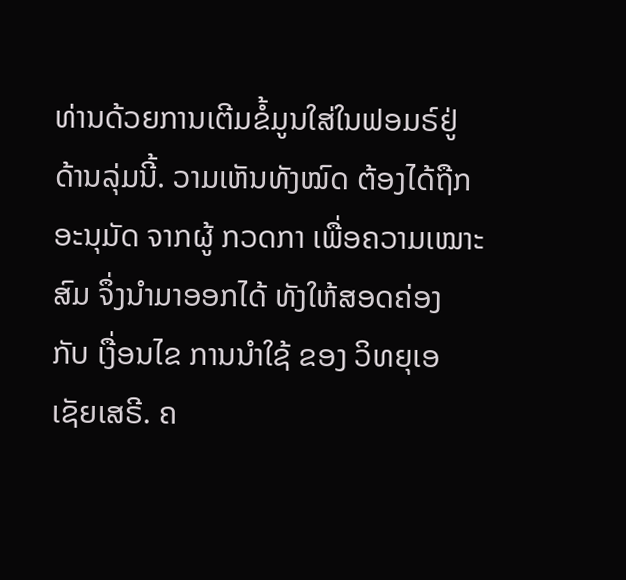ທ່ານດ້ວຍການເຕີມຂໍ້ມູນໃສ່ໃນຟອມຣ໌ຢູ່ດ້ານລຸ່ມນີ້. ວາມເຫັນທັງໝົດ ຕ້ອງໄດ້ຖືກ ອະນຸມັດ ຈາກຜູ້ ກວດກາ ເພື່ອຄວາມເໝາະສົມ ຈຶ່ງນໍາມາອອກໄດ້ ທັງໃຫ້ສອດຄ່ອງ ກັບ ເງື່ອນໄຂ ການນຳໃຊ້ ຂອງ ວິທຍຸເອເຊັຍເສຣີ. ຄ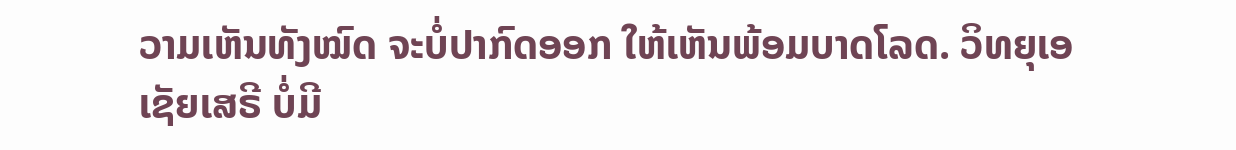ວາມເຫັນທັງໝົດ ຈະບໍ່ປາກົດອອກ ໃຫ້ເຫັນພ້ອມບາດໂລດ. ວິທຍຸເອເຊັຍເສຣີ ບໍ່ມີ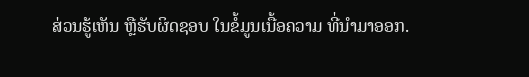ສ່ວນຮູ້ເຫັນ ຫຼືຮັບຜິດຊອບ ໃນຂໍ້ມູນເນື້ອຄວາມ ທີ່ນໍາມາອອກ.